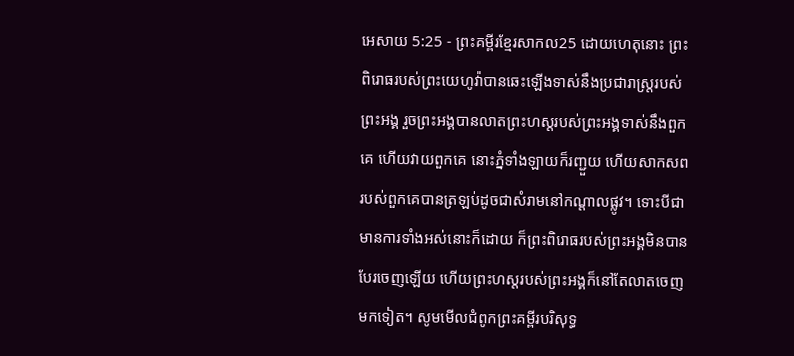អេសាយ 5:25 - ព្រះគម្ពីរខ្មែរសាកល25 ដោយហេតុនោះ ព្រះពិរោធរបស់ព្រះយេហូវ៉ាបានឆេះឡើងទាស់នឹងប្រជារាស្ត្ររបស់ព្រះអង្គ រួចព្រះអង្គបានលាតព្រះហស្តរបស់ព្រះអង្គទាស់នឹងពួកគេ ហើយវាយពួកគេ នោះភ្នំទាំងឡាយក៏រញ្ជួយ ហើយសាកសពរបស់ពួកគេបានត្រឡប់ដូចជាសំរាមនៅកណ្ដាលផ្លូវ។ ទោះបីជាមានការទាំងអស់នោះក៏ដោយ ក៏ព្រះពិរោធរបស់ព្រះអង្គមិនបានបែរចេញឡើយ ហើយព្រះហស្តរបស់ព្រះអង្គក៏នៅតែលាតចេញមកទៀត។ សូមមើលជំពូកព្រះគម្ពីរបរិសុទ្ធ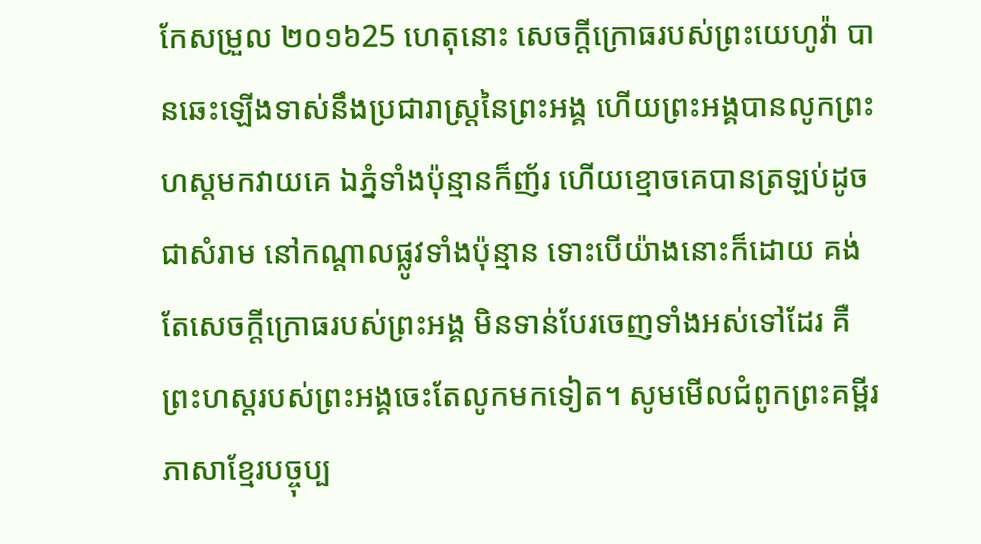កែសម្រួល ២០១៦25 ហេតុនោះ សេចក្ដីក្រោធរបស់ព្រះយេហូវ៉ា បានឆេះឡើងទាស់នឹងប្រជារាស្ត្រនៃព្រះអង្គ ហើយព្រះអង្គបានលូកព្រះហស្តមកវាយគេ ឯភ្នំទាំងប៉ុន្មានក៏ញ័រ ហើយខ្មោចគេបានត្រឡប់ដូចជាសំរាម នៅកណ្ដាលផ្លូវទាំងប៉ុន្មាន ទោះបើយ៉ាងនោះក៏ដោយ គង់តែសេចក្ដីក្រោធរបស់ព្រះអង្គ មិនទាន់បែរចេញទាំងអស់ទៅដែរ គឺព្រះហស្តរបស់ព្រះអង្គចេះតែលូកមកទៀត។ សូមមើលជំពូកព្រះគម្ពីរភាសាខ្មែរបច្ចុប្ប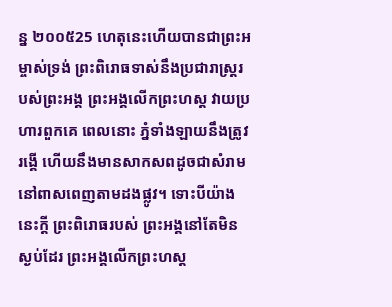ន្ន ២០០៥25 ហេតុនេះហើយបានជាព្រះអម្ចាស់ទ្រង់ ព្រះពិរោធទាស់នឹងប្រជារាស្ត្ររបស់ព្រះអង្គ ព្រះអង្គលើកព្រះហស្ដ វាយប្រហារពួកគេ ពេលនោះ ភ្នំទាំងឡាយនឹងត្រូវរង្គើ ហើយនឹងមានសាកសពដូចជាសំរាម នៅពាសពេញតាមដងផ្លូវ។ ទោះបីយ៉ាងនេះក្ដី ព្រះពិរោធរបស់ ព្រះអង្គនៅតែមិនស្ងប់ដែរ ព្រះអង្គលើកព្រះហស្ដ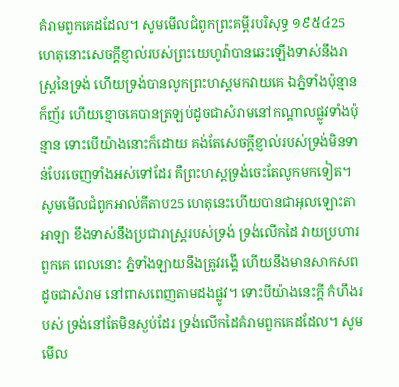គំរាមពួកគេដដែល។ សូមមើលជំពូកព្រះគម្ពីរបរិសុទ្ធ ១៩៥៤25 ហេតុនោះសេចក្ដីខ្ញាល់របស់ព្រះយេហូវ៉ាបានឆេះឡើងទាស់នឹងរាស្ត្រនៃទ្រង់ ហើយទ្រង់បានលូកព្រះហស្តមកវាយគេ ឯភ្នំទាំងប៉ុន្មានក៏ញ័រ ហើយខ្មោចគេបានត្រឡប់ដូចជាសំរាមនៅកណ្តាលផ្លូវទាំងប៉ុន្មាន ទោះបើយ៉ាងនោះក៏ដោយ គង់តែសេចក្ដីខ្ញាល់របស់ទ្រង់មិនទាន់បែរចេញទាំងអស់ទៅដែរ គឺព្រះហស្តទ្រង់ចេះតែលូកមកទៀត។ សូមមើលជំពូកអាល់គីតាប25 ហេតុនេះហើយបានជាអុលឡោះតាអាឡា ខឹងទាស់នឹងប្រជារាស្ត្ររបស់ទ្រង់ ទ្រង់លើកដៃ វាយប្រហារពួកគេ ពេលនោះ ភ្នំទាំងឡាយនឹងត្រូវរង្គើ ហើយនឹងមានសាកសពដូចជាសំរាម នៅពាសពេញតាមដងផ្លូវ។ ទោះបីយ៉ាងនេះក្ដី កំហឹងរបស់ ទ្រង់នៅតែមិនស្ងប់ដែរ ទ្រង់លើកដៃគំរាមពួកគេដដែល។ សូមមើល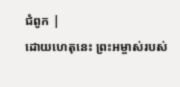ជំពូក |
ដោយហេតុនេះ ព្រះអម្ចាស់របស់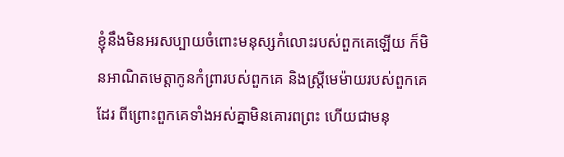ខ្ញុំនឹងមិនអរសប្បាយចំពោះមនុស្សកំលោះរបស់ពួកគេឡើយ ក៏មិនអាណិតមេត្តាកូនកំព្រារបស់ពួកគេ និងស្ត្រីមេម៉ាយរបស់ពួកគេដែរ ពីព្រោះពួកគេទាំងអស់គ្នាមិនគោរពព្រះ ហើយជាមនុ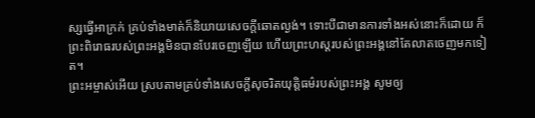ស្សធ្វើអាក្រក់ គ្រប់ទាំងមាត់ក៏និយាយសេចក្ដីឆោតល្ងង់។ ទោះបីជាមានការទាំងអស់នោះក៏ដោយ ក៏ព្រះពិរោធរបស់ព្រះអង្គមិនបានបែរចេញឡើយ ហើយព្រះហស្តរបស់ព្រះអង្គនៅតែលាតចេញមកទៀត។
ព្រះអម្ចាស់អើយ ស្របតាមគ្រប់ទាំងសេចក្ដីសុចរិតយុត្តិធម៌របស់ព្រះអង្គ សូមឲ្យ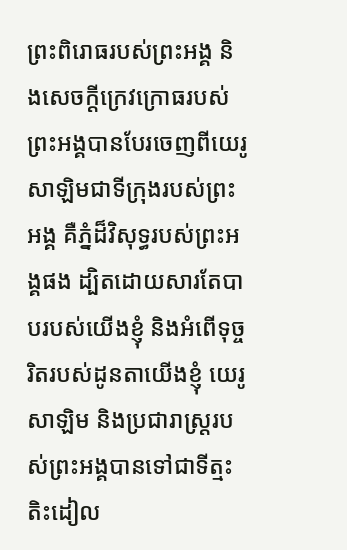ព្រះពិរោធរបស់ព្រះអង្គ និងសេចក្ដីក្រេវក្រោធរបស់ព្រះអង្គបានបែរចេញពីយេរូសាឡិមជាទីក្រុងរបស់ព្រះអង្គ គឺភ្នំដ៏វិសុទ្ធរបស់ព្រះអង្គផង ដ្បិតដោយសារតែបាបរបស់យើងខ្ញុំ និងអំពើទុច្ចរិតរបស់ដូនតាយើងខ្ញុំ យេរូសាឡិម និងប្រជារាស្ត្ររបស់ព្រះអង្គបានទៅជាទីត្មះតិះដៀល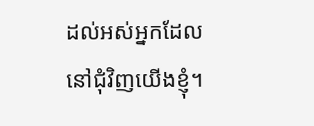ដល់អស់អ្នកដែលនៅជុំវិញយើងខ្ញុំ។